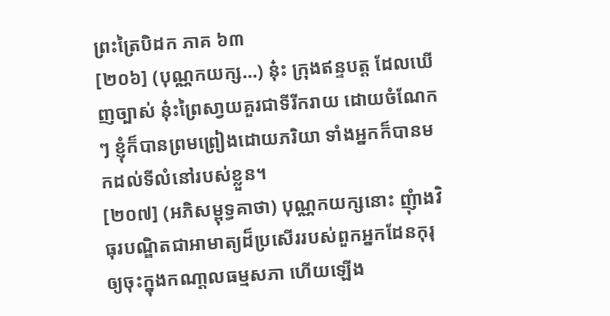ព្រះត្រៃបិដក ភាគ ៦៣
[២០៦] (បុណ្ណកយក្ស…) នុ៎ះ ក្រុងឥន្ទបត្ត ដែលឃើញច្បាស់ នុ៎ះព្រៃសា្វយគួរជាទីរីករាយ ដោយចំណែកៗ ខ្ញុំក៏បានព្រមព្រៀងដោយភរិយា ទាំងអ្នកក៏បានមកដល់ទីលំនៅរបស់ខ្លួន។
[២០៧] (អភិសម្ពុទ្ធគាថា) បុណ្ណកយក្សនោះ ញុំាងវិធុរបណ្ឌិតជាអាមាត្យដ៏ប្រសើររបស់ពួកអ្នកដែនកុរុ ឲ្យចុះក្នុងកណា្តលធម្មសភា ហើយឡើង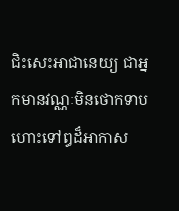ជិះសេះអាជានេយ្យ ជាអ្នកមានវណ្ណៈមិនថោកទាប ហោះទៅឰដ៏អាកាស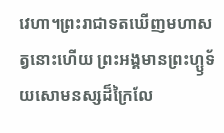វេហា។ព្រះរាជាទតឃើញមហាសត្វនោះហើយ ព្រះអង្គមានព្រះហ្ឫទ័យសោមនស្សដ៏ក្រៃលែ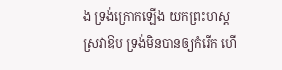ង ទ្រង់ក្រោកឡើង យកព្រះហស្តស្រវាឱប ទ្រង់មិនបានឲ្យកំរើក ហើ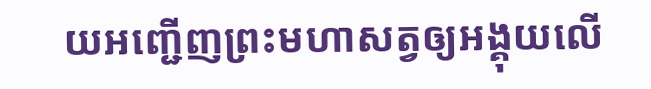យអញ្ជើញព្រះមហាសត្វឲ្យអង្គុយលើ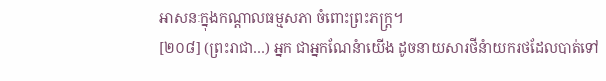អាសនៈក្នុងកណ្តាលធម្មសភា ចំពោះព្រះភក្ត្រ។
[២០៨] (ព្រះរាជា…) អ្នក ជាអ្នកណែនំាយើង ដូចនាយសារថីនំាយករថដែលបាត់ទៅ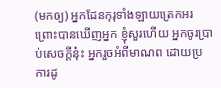(មកឲ្យ) អ្នកដែនកុរុទាំងឡាយត្រេកអរ ព្រោះបានឃើញអ្នក ខ្ញុំសួរហើយ អ្នកចូរប្រាប់សេចក្តីនុ៎ះ អ្នករួចអំពីមាណព ដោយប្រការដូ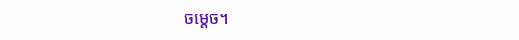ចម្តេច។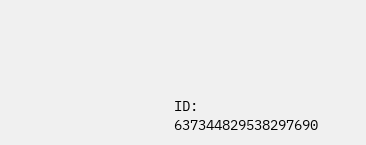ID: 637344829538297690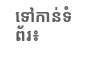ទៅកាន់ទំព័រ៖